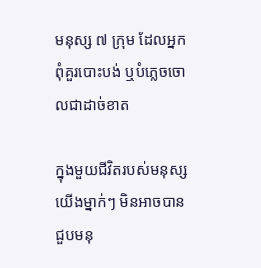មនុស្ស ៧ ក្រុម ដែលអ្នកពុំគួរបោះបង់ ឬបំភ្លេចចោលជាដាច់ខាត

ក្នុងមួយជីវិតរបស់មនុស្សយើងម្នាក់ៗ មិនអាចបានជួបមនុ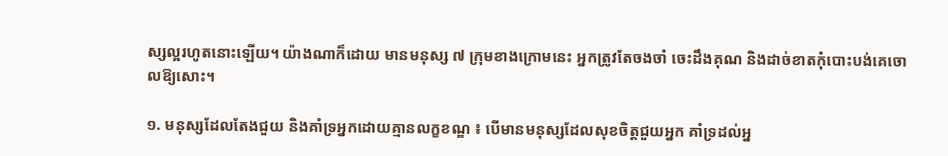ស្សល្អរហូតនោះឡើយ។ យ៉ាងណាក៏ដោយ មានមនុស្ស ៧ ក្រុមខាងក្រោមនេះ អ្នកត្រូវតែចងចាំ ចេះដឹងគុណ និងដាច់ខាតកុំបោះបង់គេចោលឱ្យសោះ។

១. មនុស្សដែលតែងជួយ និងគាំទ្រអ្នកដោយគ្មានលក្ខខណ្ឌ ៖ បើមានមនុស្សដែលសុខចិត្តជួយអ្នក គាំទ្រដល់អ្ន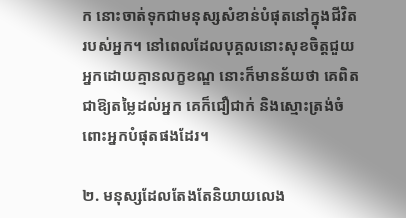ក នោះចាត់ទុកជាមនុស្សសំខាន់បំផុតនៅក្នុងជីវិតរបស់អ្នក។ នៅពេលដែលបុគ្គលនោះសុខចិត្តជួយអ្នកដោយគ្មានលក្ខខណ្ឌ នោះក៏មានន័យថា គេពិតជាឱ្យតម្លៃដល់អ្នក គេក៏ជឿជាក់ និងស្មោះត្រង់ចំពោះអ្នកបំផុតផងដែរ។

២. មនុស្សដែលតែងតែនិយាយលេង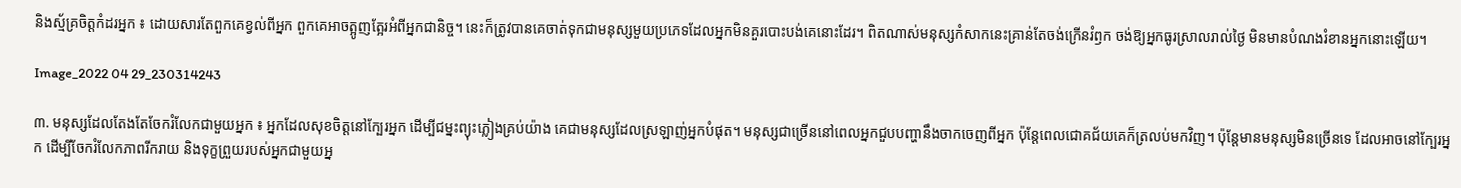និងស្ម័គ្រចិត្តកំដរអ្នក ៖ ដោយសារតែពួកគេខ្វល់ពីអ្នក ពួកគេអាចត្អូញត្អែរអំពីអ្នកជានិច្ច។ នេះក៏ត្រូវបានគេចាត់ទុកជាមនុស្សមួយប្រភេទដែលអ្នកមិនគួរបោះបង់គេនោះដែរ។ ពិតណាស់មនុស្សកំសាកនេះគ្រាន់តែចង់ក្រើនរំឭក ចង់ឱ្យអ្នកធូរស្រាលរាល់ថ្ងៃ មិនមានបំណងរំខានអ្នកនោះឡើយ។

Image_2022 04 29_230314243

៣. មនុស្សដែលតែងតែចែករំលែកជាមួយអ្នក ៖ អ្នកដែលសុខចិត្តនៅក្បែរអ្នក ដើម្បីជម្នះព្យុះភ្លៀងគ្រប់យ៉ាង គេជាមនុស្សដែលស្រឡាញ់អ្នកបំផុត។ មនុស្សជាច្រើននៅពេលអ្នកជួបបញ្ហានឹងចាកចេញពីអ្នក ប៉ុន្តែពេលជោគជ័យគេក៏ត្រលប់មកវិញ។ ប៉ុន្តែមានមនុស្សមិនច្រើនទេ ដែលអាចនៅក្បែរអ្នក ដើម្បីចែករំលែកភាពរីករាយ និងទុក្ខព្រួយរបស់អ្នកជាមួយអ្ន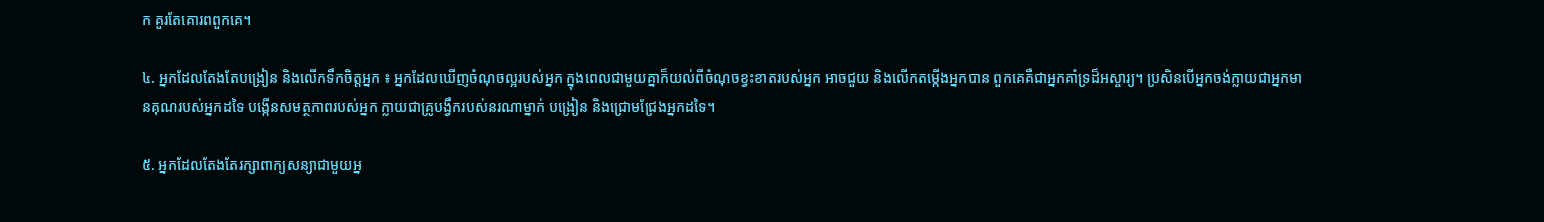ក គួរតែគោរពពួកគេ។

៤. អ្នកដែលតែងតែបង្រៀន និងលើកទឹកចិត្តអ្នក ៖ អ្នកដែលឃើញចំណុចល្អរបស់អ្នក ក្នុងពេលជាមួយគ្នាក៏យល់ពីចំណុចខ្វះខាតរបស់អ្នក អាចជួយ និងលើកតម្កើងអ្នកបាន ពួកគេគឺជាអ្នកគាំទ្រដ៏អស្ចារ្យ។ ប្រសិនបើអ្នកចង់ក្លាយជាអ្នកមានគុណរបស់អ្នកដទៃ បង្កើនសមត្ថភាពរបស់អ្នក ក្លាយជាគ្រូបង្វឹករបស់នរណាម្នាក់ បង្រៀន និងជ្រោមជ្រែងអ្នកដទៃ។

៥. អ្នកដែលតែងតែរក្សាពាក្យសន្យាជាមួយអ្ន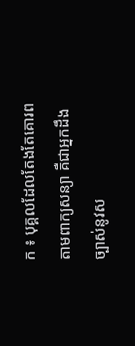ក ៖ បុគ្គលដែលតែងតែគោរពតាមពាក្យសន្យា គឺជាអ្នកដឹងច្បាស់នូវស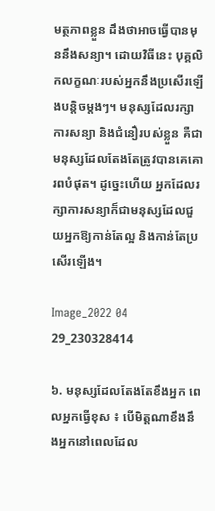មត្ថភាពខ្លួន ដឹងថាអាចធ្វើបានមុននឹងសន្យា។ ដោយវិធីនេះ បុគ្គលិកលក្ខណៈរបស់អ្នកនឹងប្រសើរឡើងបន្តិចម្តងៗ។ មនុស្សដែលរក្សាការសន្យា និងជំនឿរបស់ខ្លួន គឺជាមនុស្សដែលតែងតែត្រូវបានគេគោរពបំផុត។ ដូច្នេះហើយ អ្នកដែលរក្សាការសន្យាក៏ជាមនុស្សដែលជួយអ្នកឱ្យកាន់តែល្អ និងកាន់តែប្រសើរឡើង។

Image_2022 04 29_230328414

៦. មនុស្សដែលតែងតែខឹងអ្នក ពេលអ្នកធ្វើខុស ៖ បើមិត្តណាខឹងនឹងអ្នកនៅពេលដែល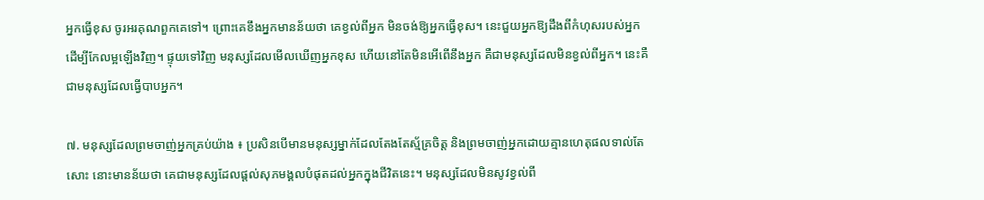អ្នកធ្វើខុស ចូរអរគុណពួកគេទៅ។ ព្រោះគេខឹងអ្នកមានន័យថា គេខ្វល់ពីអ្នក មិនចង់ឱ្យអ្នកធ្វើខុស។ នេះជួយអ្នកឱ្យដឹងពីកំហុសរបស់អ្នក ដើម្បីកែលម្អឡើងវិញ។ ផ្ទុយទៅវិញ មនុស្សដែលមើលឃើញអ្នកខុស ហើយនៅតែមិនអើពើនឹងអ្នក គឺជាមនុស្សដែលមិនខ្វល់ពីអ្នក។ នេះគឺជាមនុស្សដែលធ្វើបាបអ្នក។

៧. មនុស្សដែលព្រមចាញ់អ្នកគ្រប់យ៉ាង ៖ ប្រសិនបើមានមនុស្សម្នាក់ដែលតែងតែស្ម័គ្រចិត្ត និងព្រមចាញ់អ្នកដោយគ្មានហេតុផលទាល់តែសោះ នោះមានន័យថា គេជាមនុស្សដែលផ្ដល់សុភមង្គលបំផុតដល់អ្នកក្នុងជីវិតនេះ។ មនុស្សដែលមិនសូវខ្វល់ពី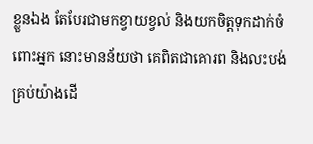ខ្លួនឯង តែបែរជាមកខ្វាយខ្វល់ និងយកចិត្តទុកដាក់ចំពោះអ្នក នោះមានន័យថា គេពិតជាគោរព និងលះបង់គ្រប់យ៉ាងដើ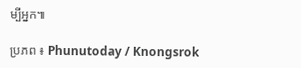ម្បីអ្នក៕

ប្រភព ៖ Phunutoday / Knongsrok